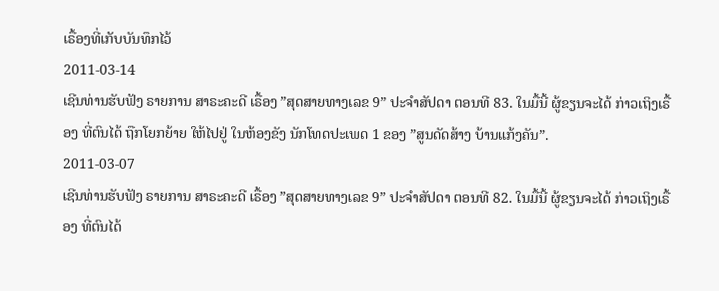ເຣື້ອງທີ່ເກັບບັນທຶກໄວ້
2011-03-14
ເຊີນທ່ານຮັບຟັງ ຣາຍການ ສາຣະຄະດີ ເຣື້ອງ ”ສຸດສາຍທາງເລຂ 9” ປະຈໍາສັປດາ ຕອນທີ 83. ໃນມື້ນີ້ ຜູ້ຂຽນຈະໄດ້ ກ່າວເຖິງເຣື້ອງ ທີ່ຕົນໄດ້ ຖືກໂຍກຍ້າຍ ໃຫ້ໄປຢູ່ ໃນຫ້ອງຂັງ ນັກໂທດປະເພດ 1 ຂອງ ”ສູນດັດສ້າງ ບ້ານແກ້ງຄັນ”.
2011-03-07
ເຊີນທ່ານຮັບຟັງ ຣາຍການ ສາຣະຄະດີ ເຣື້ອງ ”ສຸດສາຍທາງເລຂ 9” ປະຈໍາສັປດາ ຕອນທີ 82. ໃນມື້ນີ້ ຜູ້ຂຽນຈະໄດ້ ກ່າວເຖິງເຣື້ອງ ທີ່ຕົນໄດ້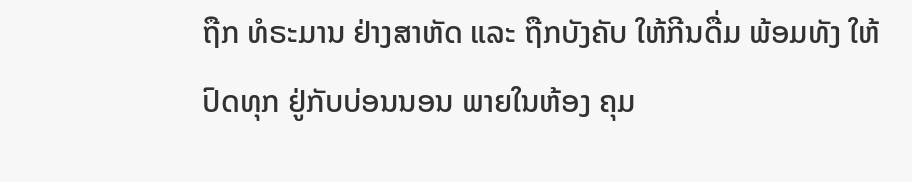ຖືກ ທໍຣະມານ ຢ່າງສາຫັດ ແລະ ຖືກບັງຄັບ ໃຫ້ກີນດື່ມ ພ້ອມທັງ ໃຫ້ປົດທຸກ ຢູ່ກັບບ່ອນນອນ ພາຍໃນຫ້ອງ ຄຸມ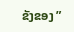ຂັງຂອງ ”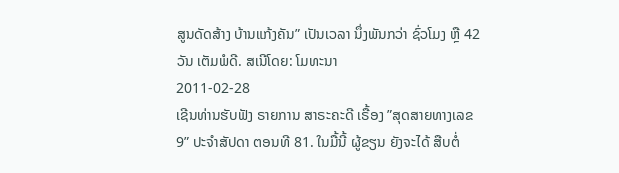ສູນດັດສ້າງ ບ້ານແກ້ງຄັນ” ເປັນເວລາ ນຶ່ງພັນກວ່າ ຊົ່ວໂມງ ຫຼື 42 ວັນ ເຕັມພໍດີ. ສເນີໂດຍ: ໂມທະນາ
2011-02-28
ເຊີນທ່ານຮັບຟັງ ຣາຍການ ສາຣະຄະດີ ເຣື້ອງ ”ສຸດສາຍທາງເລຂ 9” ປະຈໍາສັປດາ ຕອນທີ 81. ໃນມື້ນີ້ ຜູ້ຂຽນ ຍັງຈະໄດ້ ສືບຕໍ່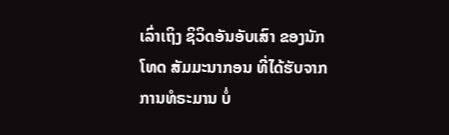ເລົ່າເຖິງ ຊິວິດອັນອັບເສົາ ຂອງນັກໂທດ ສັມມະນາກອນ ທີ່ໄດ້ຮັບຈາກ ການທໍຣະມານ ບໍ່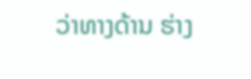ວ່າທາງດ້ານ ຮ່າງ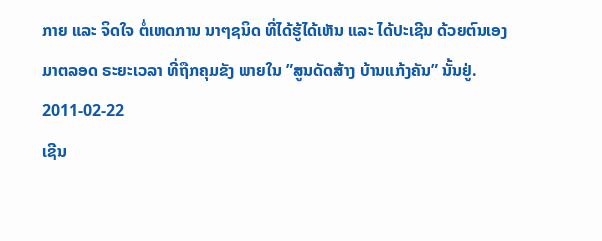ກາຍ ແລະ ຈິດໃຈ ຕໍ່ເຫດການ ນາໆຊນິດ ທີ່ໄດ້ຮູ້ໄດ້ເຫັນ ແລະ ໄດ້ປະເຊີນ ດ້ວຍຕົນເອງ ມາຕລອດ ຣະຍະເວລາ ທີ່ຖືກຄຸມຂັງ ພາຍໃນ ”ສູນດັດສ້າງ ບ້ານແກ້ງຄັນ” ນັ້ນຢູ່.
2011-02-22
ເຊີນ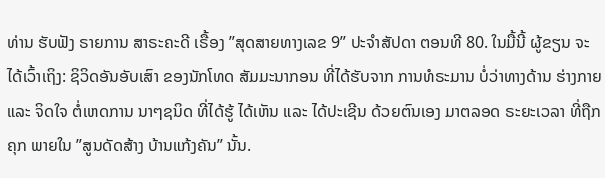ທ່ານ ຮັບຟັງ ຣາຍການ ສາຣະຄະດີ ເຣື້ອງ ”ສຸດສາຍທາງເລຂ 9” ປະຈໍາສັປດາ ຕອນທີ 80. ໃນມື້ນີ້ ຜູ້ຂຽນ ຈະໄດ້ເວົ້າເຖິງ: ຊິວິດອັນອັບເສົາ ຂອງນັກໂທດ ສັມມະນາກອນ ທີ່ໄດ້ຮັບຈາກ ການທໍຣະມານ ບໍ່ວ່າທາງດ້ານ ຮ່າງກາຍ ແລະ ຈິດໃຈ ຕໍ່ເຫດການ ນາໆຊນິດ ທີ່ໄດ້ຮູ້ ໄດ້ເຫັນ ແລະ ໄດ້ປະເຊີນ ດ້ວຍຕົນເອງ ມາຕລອດ ຣະຍະເວລາ ທີ່ຖືກຄຸກ ພາຍໃນ ”ສູນດັດສ້າງ ບ້ານແກ້ງຄັນ” ນັ້ນ.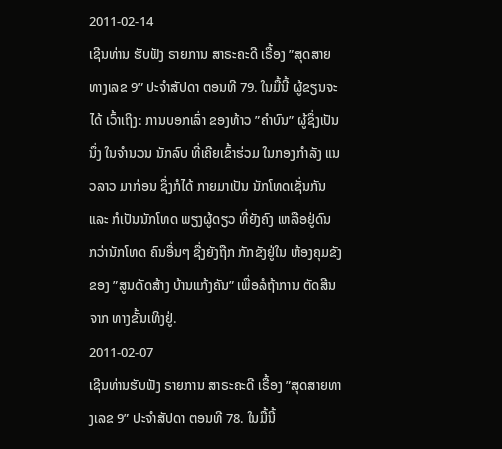2011-02-14
ເຊີນທ່ານ ຮັບຟັງ ຣາຍການ ສາຣະຄະດີ ເຣື້ອງ ”ສຸດສາຍທາງເລຂ 9” ປະຈໍາສັປດາ ຕອນທີ 79. ໃນມື້ນີ້ ຜູ້ຂຽນຈະໄດ້ ເວົ້າເຖິງ: ການບອກເລົ່າ ຂອງທ້າວ ”ຄຳບົນ” ຜູ້ຊຶ່ງເປັນນຶ່ງ ໃນຈໍານວນ ນັກລົບ ທີ່ເຄີຍເຂົ້າຮ່ວມ ໃນກອງກໍາລັງ ແນວລາວ ມາກ່ອນ ຊຶ່ງກໍໄດ້ ກາຍມາເປັນ ນັກໂທດເຊັ່ນກັນ ແລະ ກໍເປັນນັກໂທດ ພຽງຜູ້ດຽວ ທີ່ຍັງຄົງ ເຫລືອຢູ່ດົນ ກວ່ານັກໂທດ ຄົນອື່ນໆ ຊື່ງຍັງຖືກ ກັກຂັງຢູ່ໃນ ຫ້ອງຄຸມຂັງ ຂອງ ”ສູນດັດສ້າງ ບ້ານແກ້ງຄັນ” ເພື່ອລໍຖ້າການ ຕັດສີນ ຈາກ ທາງຂັ້ນເທິງຢູ່.
2011-02-07
ເຊີນທ່ານຮັບຟັງ ຣາຍການ ສາຣະຄະດີ ເຣື້ອງ ”ສຸດສາຍທາງເລຂ 9” ປະຈໍາສັປດາ ຕອນທີ 78. ໃນມື້ນີ້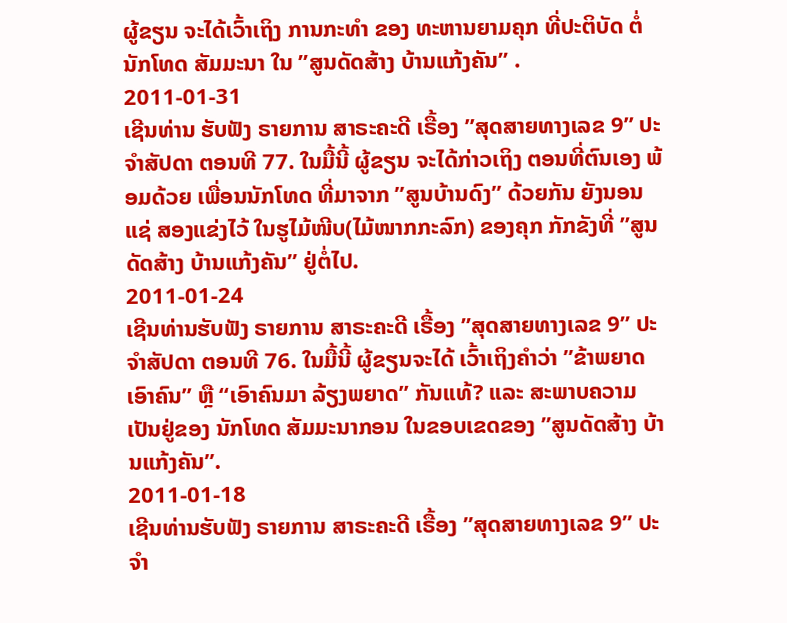ຜູ້ຂຽນ ຈະໄດ້ເວົ້າເຖິງ ການກະທໍາ ຂອງ ທະຫານຍາມຄຸກ ທີ່ປະຕິບັດ ຕໍ່ນັກໂທດ ສັມມະນາ ໃນ ”ສູນດັດສ້າງ ບ້ານແກ້ງຄັນ” .
2011-01-31
ເຊີນທ່ານ ຮັບຟັງ ຣາຍການ ສາຣະຄະດີ ເຣື້ອງ ”ສຸດສາຍທາງເລຂ 9” ປະຈໍາສັປດາ ຕອນທີ 77. ໃນມື້ນີ້ ຜູ້ຂຽນ ຈະໄດ້ກ່າວເຖິງ ຕອນທີ່ຕົນເອງ ພ້ອມດ້ວຍ ເພື່ອນນັກໂທດ ທີ່ມາຈາກ ”ສູນບ້ານດົງ” ດ້ວຍກັນ ຍັງນອນແຊ່ ສອງແຂ່ງໄວ້ ໃນຮູໄມ້ໜີບ(ໄມ້ໜາກກະລົກ) ຂອງຄຸກ ກັກຂັງທີ່ ”ສູນດັດສ້າງ ບ້ານແກ້ງຄັນ” ຢູ່ຕໍ່ໄປ.
2011-01-24
ເຊີນທ່ານຮັບຟັງ ຣາຍການ ສາຣະຄະດີ ເຣື້ອງ ”ສຸດສາຍທາງເລຂ 9” ປະຈໍາສັປດາ ຕອນທີ 76. ໃນມື້ນີ້ ຜູ້ຂຽນຈະໄດ້ ເວົ້າເຖິງຄໍາວ່າ ”ຂ້າພຍາດເອົາຄົນ” ຫຼື “ເອົາຄົນມາ ລ້ຽງພຍາດ” ກັນແທ້? ແລະ ສະພາບຄວາມ ເປັນຢູ່ຂອງ ນັກໂທດ ສັມມະນາກອນ ໃນຂອບເຂດຂອງ ”ສູນດັດສ້າງ ບ້ານແກ້ງຄັນ”.
2011-01-18
ເຊີນທ່ານຮັບຟັງ ຣາຍການ ສາຣະຄະດີ ເຣື້ອງ ”ສຸດສາຍທາງເລຂ 9” ປະຈໍາ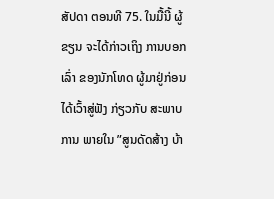ສັປດາ ຕອນທີ 75. ໃນມື້ນີ້ ຜູ້ຂຽນ ຈະໄດ້ກ່າວເຖິງ ການບອກເລົ່າ ຂອງນັກໂທດ ຜູ້ມາຢູ່ກ່ອນ ໄດ້ເວົ້າສູ່ຟັງ ກ່ຽວກັບ ສະພາບການ ພາຍໃນ ”ສູນດັດສ້າງ ບ້າ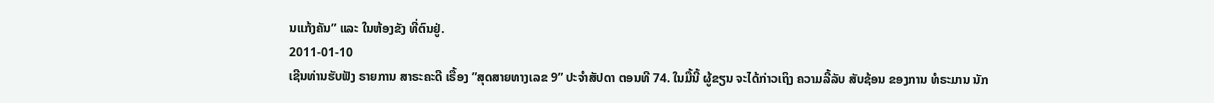ນແກ້ງຄັນ” ແລະ ໃນຫ້ອງຂັງ ທີ່ຕົນຢູ່.
2011-01-10
ເຊີນທ່ານຮັບຟັງ ຣາຍການ ສາຣະຄະດີ ເຣື້ອງ ”ສຸດສາຍທາງເລຂ 9” ປະຈໍາສັປດາ ຕອນທີ 74. ໃນມື້ນີ້ ຜູ້ຂຽນ ຈະໄດ້ກ່າວເຖິງ ຄວາມລີ້ລັບ ສັບຊ້ອນ ຂອງການ ທໍຣະມານ ນັກ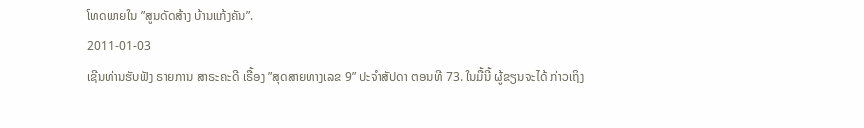ໂທດພາຍໃນ ”ສູນດັດສ້າງ ບ້ານແກ້ງຄັນ”.
2011-01-03
ເຊີນທ່ານຮັບຟັງ ຣາຍການ ສາຣະຄະດີ ເຣື້ອງ ”ສຸດສາຍທາງເລຂ 9” ປະຈໍາສັປດາ ຕອນທີ 73. ໃນມື້ນີ້ ຜູ້ຂຽນຈະໄດ້ ກ່າວເຖິງ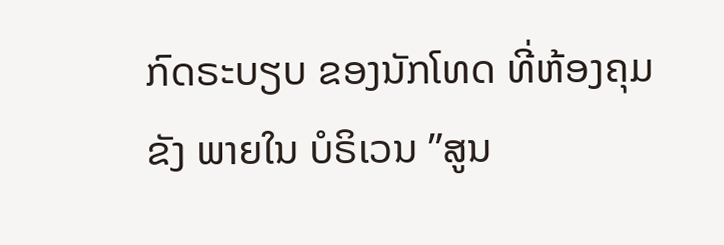ກົດຣະບຽບ ຂອງນັກໂທດ ທີ່ຫ້ອງຄຸມຂັງ ພາຍໃນ ບໍຣິເວນ ”ສູນ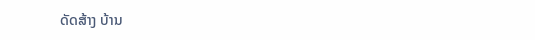ດັດສ້າງ ບ້ານ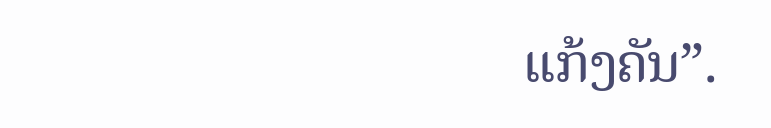ແກ້ງຄັນ”.